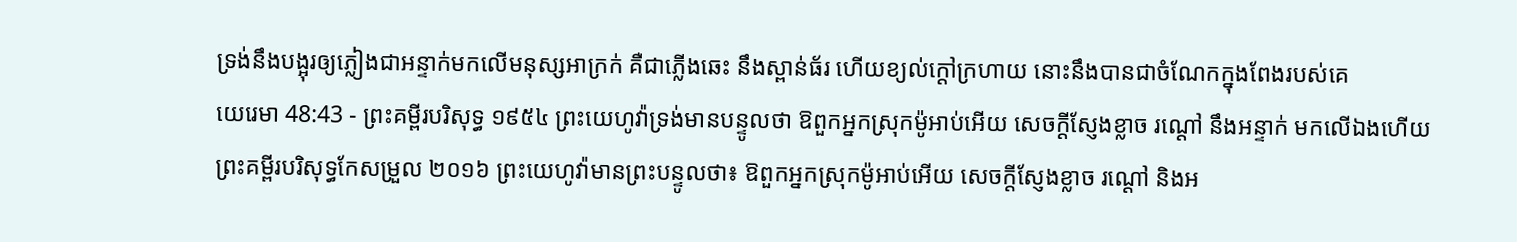ទ្រង់នឹងបង្អុរឲ្យភ្លៀងជាអន្ទាក់មកលើមនុស្សអាក្រក់ គឺជាភ្លើងឆេះ នឹងស្ពាន់ធ័រ ហើយខ្យល់ក្តៅក្រហាយ នោះនឹងបានជាចំណែកក្នុងពែងរបស់គេ
យេរេមា 48:43 - ព្រះគម្ពីរបរិសុទ្ធ ១៩៥៤ ព្រះយេហូវ៉ាទ្រង់មានបន្ទូលថា ឱពួកអ្នកស្រុកម៉ូអាប់អើយ សេចក្ដីស្ញែងខ្លាច រណ្តៅ នឹងអន្ទាក់ មកលើឯងហើយ ព្រះគម្ពីរបរិសុទ្ធកែសម្រួល ២០១៦ ព្រះយេហូវ៉ាមានព្រះបន្ទូលថា៖ ឱពួកអ្នកស្រុកម៉ូអាប់អើយ សេចក្ដីស្ញែងខ្លាច រណ្តៅ និងអ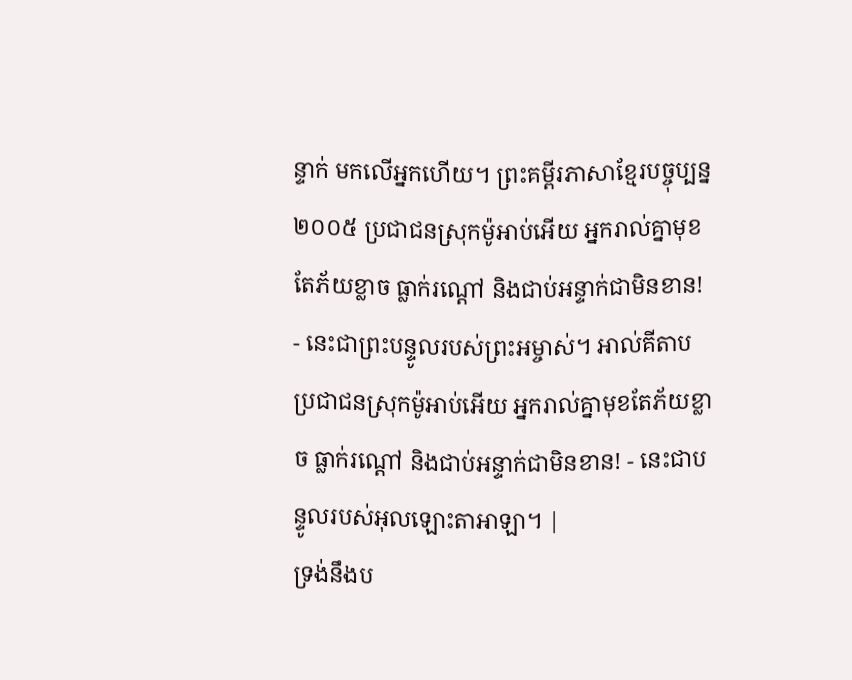ន្ទាក់ មកលើអ្នកហើយ។ ព្រះគម្ពីរភាសាខ្មែរបច្ចុប្បន្ន ២០០៥ ប្រជាជនស្រុកម៉ូអាប់អើយ អ្នករាល់គ្នាមុខតែភ័យខ្លាច ធ្លាក់រណ្ដៅ និងជាប់អន្ទាក់ជាមិនខាន! - នេះជាព្រះបន្ទូលរបស់ព្រះអម្ចាស់។ អាល់គីតាប ប្រជាជនស្រុកម៉ូអាប់អើយ អ្នករាល់គ្នាមុខតែភ័យខ្លាច ធ្លាក់រណ្ដៅ និងជាប់អន្ទាក់ជាមិនខាន! - នេះជាបន្ទូលរបស់អុលឡោះតាអាឡា។ |
ទ្រង់នឹងប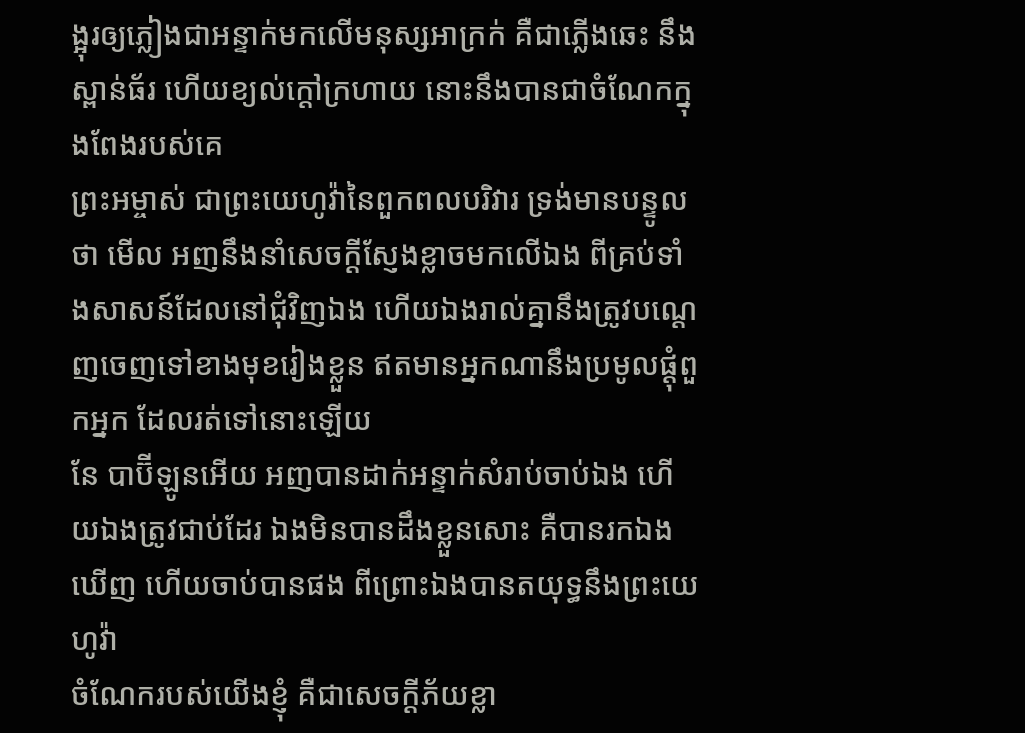ង្អុរឲ្យភ្លៀងជាអន្ទាក់មកលើមនុស្សអាក្រក់ គឺជាភ្លើងឆេះ នឹងស្ពាន់ធ័រ ហើយខ្យល់ក្តៅក្រហាយ នោះនឹងបានជាចំណែកក្នុងពែងរបស់គេ
ព្រះអម្ចាស់ ជាព្រះយេហូវ៉ានៃពួកពលបរិវារ ទ្រង់មានបន្ទូលថា មើល អញនឹងនាំសេចក្ដីស្ញែងខ្លាចមកលើឯង ពីគ្រប់ទាំងសាសន៍ដែលនៅជុំវិញឯង ហើយឯងរាល់គ្នានឹងត្រូវបណ្តេញចេញទៅខាងមុខរៀងខ្លួន ឥតមានអ្នកណានឹងប្រមូលផ្តុំពួកអ្នក ដែលរត់ទៅនោះឡើយ
នែ បាប៊ីឡូនអើយ អញបានដាក់អន្ទាក់សំរាប់ចាប់ឯង ហើយឯងត្រូវជាប់ដែរ ឯងមិនបានដឹងខ្លួនសោះ គឺបានរកឯងឃើញ ហើយចាប់បានផង ពីព្រោះឯងបានតយុទ្ធនឹងព្រះយេហូវ៉ា
ចំណែករបស់យើងខ្ញុំ គឺជាសេចក្ដីភ័យខ្លា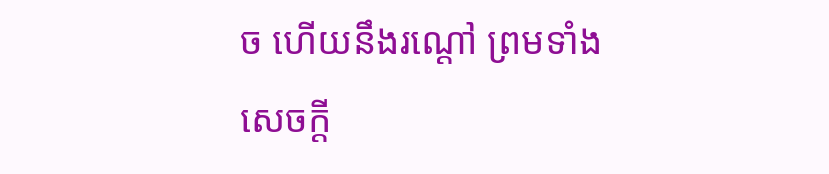ច ហើយនឹងរណ្តៅ ព្រមទាំងសេចក្ដី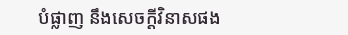បំផ្លាញ នឹងសេចក្ដីវិនាសផង